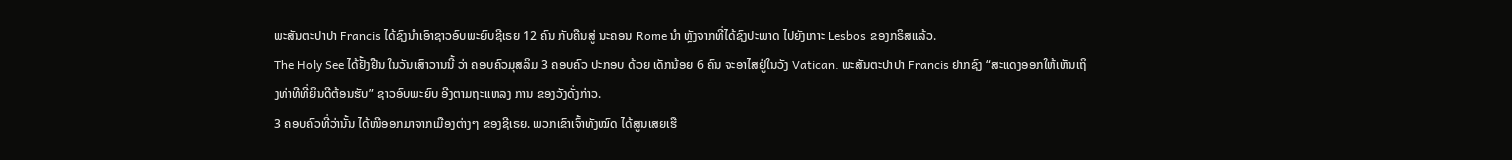ພະສັນຕະປາປາ Francis ໄດ້ຊົງນຳເອົາຊາວອົບພະຍົບຊີເຣຍ 12 ຄົນ ກັບຄືນສູ່ ນະຄອນ Rome ນຳ ຫຼັງຈາກທີ່ໄດ້ຊົງປະພາດ ໄປຍັງເກາະ Lesbos ຂອງກຣິສແລ້ວ.
The Holy See ໄດ້ຢັ້ງຢືນ ໃນວັນເສົາວານນີ້ ວ່າ ຄອບຄົວມຸສລິມ 3 ຄອບຄົວ ປະກອບ ດ້ວຍ ເດັກນ້ອຍ 6 ຄົນ ຈະອາໄສຢູ່ໃນວັງ Vatican. ພະສັນຕະປາປາ Francis ຢາກຊົງ “ສະແດງອອກໃຫ້ເຫັນເຖິງທ່າທີທີ່ຍິນດີຕ້ອນຮັບ” ຊາວອົບພະຍົບ ອີງຕາມຖະແຫລງ ການ ຂອງວັງດັ່ງກ່າວ.
3 ຄອບຄົວທີ່ວ່ານັ້ນ ໄດ້ໜີອອກມາຈາກເມືອງຕ່າງໆ ຂອງຊີເຣຍ. ພວກເຂົາເຈົ້າທັງໝົດ ໄດ້ສູນເສຍເຮື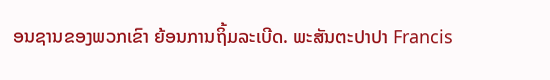ອນຊານຂອງພວກເຂົາ ຍ້ອນການຖິ້ມລະເບີດ. ພະສັນຕະປາປາ Francis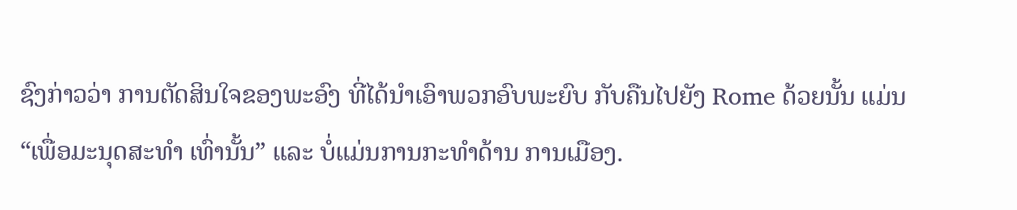ຊົງກ່າວວ່າ ການຕັດສິນໃຈຂອງພະອົງ ທີ່ໄດ້ນຳເອົາພວກອົບພະຍົບ ກັບຄືນໄປຍັງ Rome ດ້ວຍນັ້ນ ແມ່ນ “ເພື່ອມະນຸດສະທຳ ເທົ່ານັ້ນ” ແລະ ບໍ່ແມ່ນການກະທຳດ້ານ ການເມືອງ.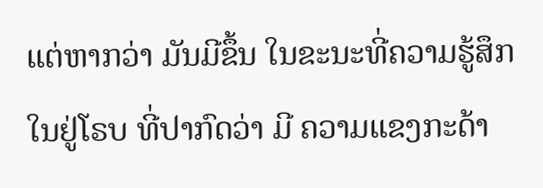ແຕ່ຫາກວ່າ ມັນມີຂຶ້ນ ໃນຂະນະທີ່ຄວາມຮູ້ສຶກ ໃນຢູ່ໂຣບ ທີ່ປາກົດວ່າ ມີ ຄວາມແຂງກະດ້າ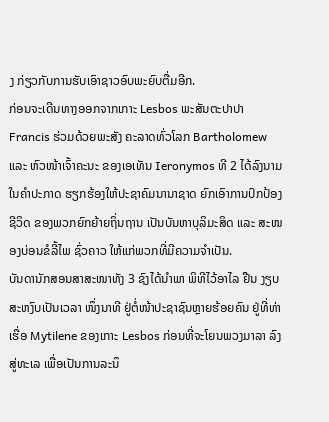ງ ກ່ຽວກັບການຮັບເອົາຊາວອົບພະຍົບຕື່ມອີກ.
ກ່ອນຈະເດີນທາງອອກຈາກເກາະ Lesbos ພະສັນຕະປາປາ Francis ຮ່ວມດ້ວຍພະສັງ ຄະລາດທົ່ວໂລກ Bartholomew ແລະ ຫົວໜ້າເຈົ້າຄະນະ ຂອງເອເທັນ Ieronymos ທີ 2 ໄດ້ລົງນາມໃນຄຳປະກາດ ຮຽກຮ້ອງໃຫ້ປະຊາຄົມນານາຊາດ ຍົກເອົາການປົກປ້ອງ ຊີວິດ ຂອງພວກຍົກຍ້າຍຖິ່ນຖານ ເປັນບັນຫາບຸລິມະສິດ ແລະ ສະໜອງບ່ອນຂໍລີ້ໄພ ຊົ່ວຄາວ ໃຫ້ແກ່ພວກທີ່ມີຄວາມຈຳເປັນ.
ບັນດານັກສອນສາສະໜາທັງ 3 ຊົງໄດ້ນຳພາ ພິທີໄວ້ອາໄລ ຢືນ ງຽບສະຫງົບເປັນເວລາ ໜຶ່ງນາທີ ຢູ່ຕໍ່ໜ້າປະຊາຊົນຫຼາຍຮ້ອຍຄົນ ຢູ່ທີ່ທ່າເຮື່ອ Mytilene ຂອງເກາະ Lesbos ກ່ອນທີ່ຈະໂຍນພວງມາລາ ລົງສູ່ທະເລ ເພື່ອເປັນການລະນຶ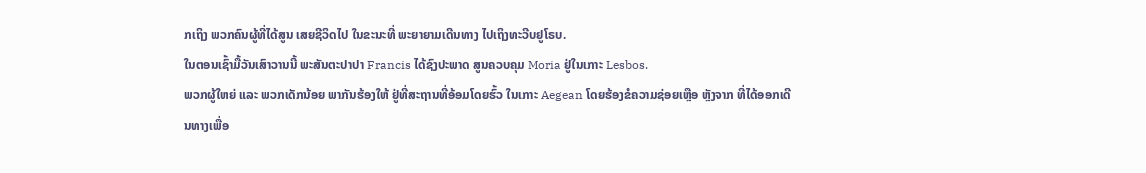ກເຖິງ ພວກຄົນຜູ້ທີ່ໄດ້ສູນ ເສຍຊີວິດໄປ ໃນຂະນະທີ່ ພະຍາຍາມເດີນທາງ ໄປເຖິງທະວີບຢູໂຣບ.
ໃນຕອນເຊົ້າມື້ວັນເສົາວານນີ້ ພະສັນຕະປາປາ Francis ໄດ້ຊົງປະພາດ ສູນຄວບຄຸມ Moria ຢູ່ໃນເກາະ Lesbos.
ພວກຜູ້ໃຫຍ່ ແລະ ພວກເດັກນ້ອຍ ພາກັນຮ້ອງໃຫ້ ຢູ່ທີ່ສະຖານທີ່ອ້ອມໂດຍຮົ້ວ ໃນເກາະ Aegean ໂດຍຮ້ອງຂໍຄວາມຊ່ອຍເຫຼືອ ຫຼັງຈາກ ທີ່ໄດ້ອອກເດີນທາງເພື່ອ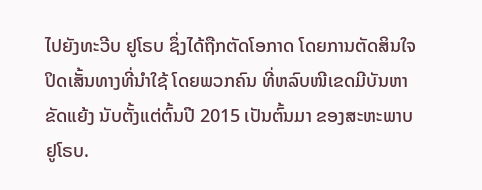ໄປຍັງທະວີບ ຢູໂຣບ ຊຶ່ງໄດ້ຖືກຕັດໂອກາດ ໂດຍການຕັດສິນໃຈ ປິດເສັ້ນທາງທີ່ນຳໃຊ້ ໂດຍພວກຄົນ ທີ່ຫລົບໜີເຂດມີບັນຫາຂັດແຍ້ງ ນັບຕັ້ງແຕ່ຕົ້ນປີ 2015 ເປັນຕົ້ນມາ ຂອງສະຫະພາບ ຢູໂຣບ.